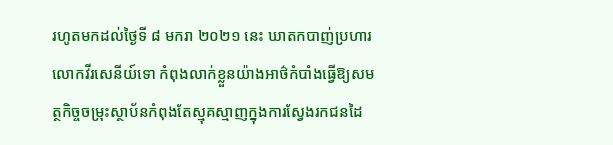រហូតមកដល់ថ្ងៃទី ៨ មករា ២០២១ នេះ ឃាតកបាញ់ប្រហារលោកវីរសេនីយ៍ទោ កំពុងលាក់ខ្លួនយ៉ាងអាថ៌កំបាំងធ្វើឱ្យសមត្ថកិច្ចចម្រុះស្ថាប័នកំពុងតែស្មុគស្មាញក្នុងការស្វែងរកជនដៃ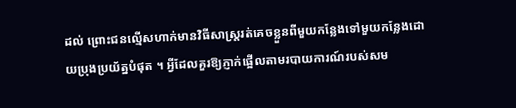ដល់ ព្រោះជនល្មើសហាក់មានវិធីសាស្ត្ររត់គេចខ្លួនពីមួយកន្លែងទៅមួយកន្លែងដោយប្រុងប្រយ័ត្នបំផុត ។ អ្វីដែលគួរឱ្យភ្ញាក់ផ្អើលតាមរបាយការណ៍របស់សម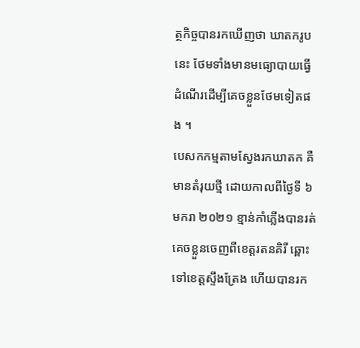ត្ថកិច្ចបានរកឃើញថា ឃាតករូបនេះ ថែមទាំងមានមធ្យោបាយធ្វើដំណើរដើម្បីគេចខ្លួនថែមទៀតផង ។
បេសកកម្មតាមស្វែងរកឃាតក គឺមានតំរុយថី្ម ដោយកាលពីថ្ងៃទី ៦ មករា ២០២១ ខ្មាន់កាំភ្លើងបានរត់គេចខ្លួនចេញពីខេត្តរតនគិរី ឆ្ពោះទៅខេត្តស្ទឹងត្រែង ហើយបានរក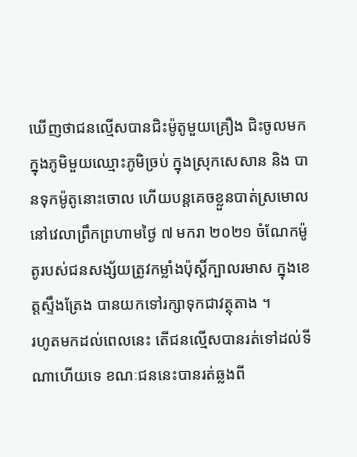ឃើញថាជនល្មើសបានជិះម៉ូតូមួយគ្រឿង ជិះចូលមកក្នុងភូមិមួយឈ្មោះភូមិច្រប់ ក្នុងស្រុកសេសាន និង បានទុកម៉ូតូនោះចោល ហើយបន្តគេចខ្លួនបាត់ស្រមោលនៅវេលាព្រឹកព្រហាមថ្ងៃ ៧ មករា ២០២១ ចំណែកម៉ូតូរបស់ជនសង្ស័យត្រូវកម្លាំងប៉ុស្តិ៍ក្បាលរមាស ក្នុងខេត្តស្ទឹងត្រែង បានយកទៅរក្សាទុកជាវត្ថុតាង ។
រហូតមកដល់ពេលនេះ តើជនល្មើសបានរត់ទៅដល់ទីណាហើយទេ ខណៈជននេះបានរត់ឆ្លងពី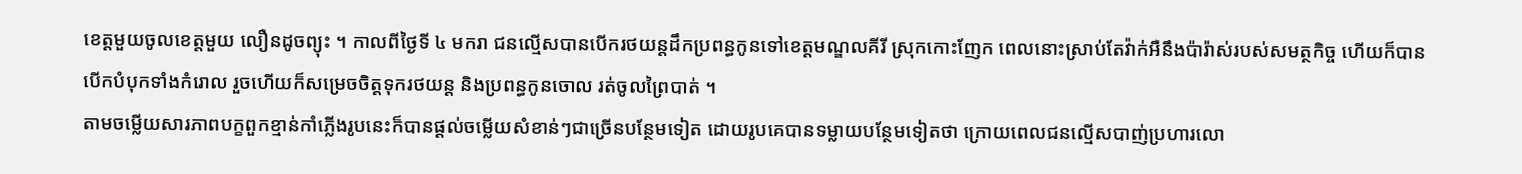ខេត្តមួយចូលខេត្តមួយ លឿនដូចព្យុះ ។ កាលពីថ្ងៃទី ៤ មករា ជនល្មើសបានបើករថយន្តដឹកប្រពន្ធកូនទៅខេត្តមណ្ឌលគីរី ស្រុកកោះញែក ពេលនោះស្រាប់តែវ៉ាក់អឺនឹងប៉ារ៉ាស់របស់សមត្ថកិច្ច ហើយក៏បានបើកបំបុកទាំងកំរោល រួចហើយក៏សម្រេចចិត្តទុករថយន្ត និងប្រពន្ធកូនចោល រត់ចូលព្រៃបាត់ ។
តាមចម្លើយសារភាពបក្ខពួកខ្មាន់កាំភ្លើងរូបនេះក៏បានផ្ដល់ចម្លើយសំខាន់ៗជាច្រើនបន្ថែមទៀត ដោយរូបគេបានទម្លាយបន្ថែមទៀតថា ក្រោយពេលជនល្មើសបាញ់ប្រហារលោ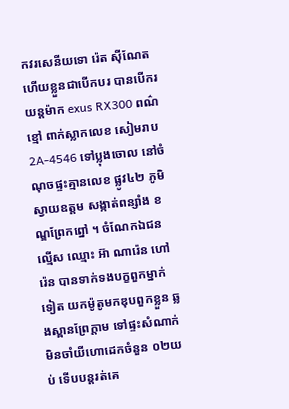កវរសេនីយទោ រ៉េត ស៊ីណែត ហើយខ្លួនជាបើកបរ បានបើករយន្តម៉ាក exus RX300 ពណ៌ខ្មៅ ពាក់ស្លាកលេខ សៀមរាប 2A-4546 ទៅប្លុងចោល នៅចំណុចផ្ទះគ្មានលេខ ផ្លូវ៤២ ភូមិស្វាយឧត្តម សង្កាត់ពន្សាំង ខណ្ឌព្រែកព្នៅ ។ ចំណែកឯជនល្មើស ឈ្មោះ អ៊ា ណារ៉េន ហៅ រ៉េន បានទាក់ទងបក្ខពួកម្នាក់ទៀត យកម៉ូតូមកឌុបពួកខ្លួន ឆ្លងស្ពានព្រែក្តាម ទៅផ្ទះសំណាក់មិនចាំយីហោដេកចំនួន ០២យប់ ទើបបន្តរត់គេ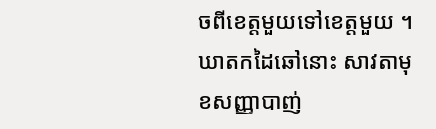ចពីខេត្តមួយទៅខេត្តមួយ ។
ឃាតកដៃឆៅនោះ សាវតាមុខសញ្ញាបាញ់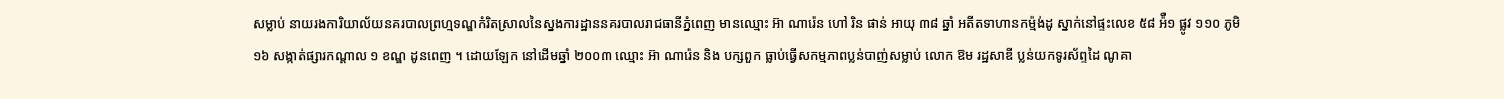សម្លាប់ នាយរងការិយាល័យនគរបាលព្រហ្មទណ្ឌកំរិតស្រាលនៃស្នងការដ្ឋាននគរបាលរាជធានីភ្នំពេញ មានឈ្មោះ អ៊ា ណារ៉េន ហៅ រិន ផាន់ អាយុ ៣៨ ឆ្នាំ អតីតទាហានកម្ម៉ង់ដូ ស្នាក់នៅផ្ទះលេខ ៥៨ អ៉ឺ១ ផ្លូវ ១១០ ភូមិ ១៦ សង្កាត់ផ្សារកណ្ដាល ១ ខណ្ឌ ដូនពេញ ។ ដោយឡែក នៅដើមឆ្នាំ ២០០៣ ឈ្មោះ អ៊ា ណារ៉េន និង បក្សពួក ធ្លាប់ធ្វើសកម្មភាពប្លន់បាញ់សម្លាប់ លោក ឱម រដ្ឋសាឌី ប្លន់យកទូរស័ព្ទដៃ ណូគា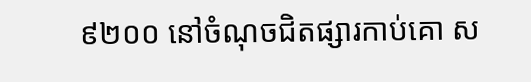៩២០០ នៅចំណុចជិតផ្សារកាប់គោ ស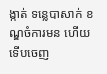ង្កាត់ ទន្លេបាសាក់ ខណ្ឌចំការមន ហើយទើបចេញ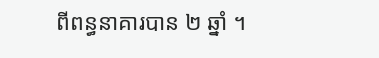ពីពន្ធនាគារបាន ២ ឆ្នាំ ។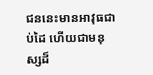ជននេះមានអាវុធជាប់ដៃ ហើយជាមនុស្សដ៏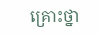គ្រោះថ្នា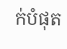ក់បំផុត